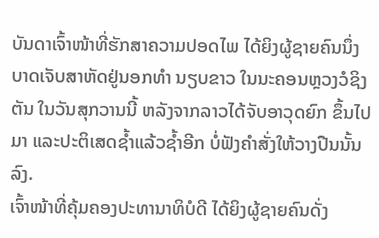ບັນດາເຈົ້າໜ້າທີ່ຮັກສາຄວາມປອດໄພ ໄດ້ຍິງຜູ້ຊາຍຄົນນຶ່ງບາດເຈັບສາຫັດຢູ່ນອກທຳ ນຽບຂາວ ໃນນະຄອນຫຼວງວໍຊິງຕັນ ໃນວັນສຸກວານນີ້ ຫລັງຈາກລາວໄດ້ຈັບອາວຸດຍົກ ຂຶ້ນໄປມາ ແລະປະຕິເສດຊໍ້າແລ້ວຊໍ້າອີກ ບໍ່ຟັງຄຳສັ່ງໃຫ້ວາງປືນນັ້ນລົງ.
ເຈົ້າໜ້າທີ່ຄຸ້ມຄອງປະທານາທິບໍດີ ໄດ້ຍິງຜູ້ຊາຍຄົນດັ່ງ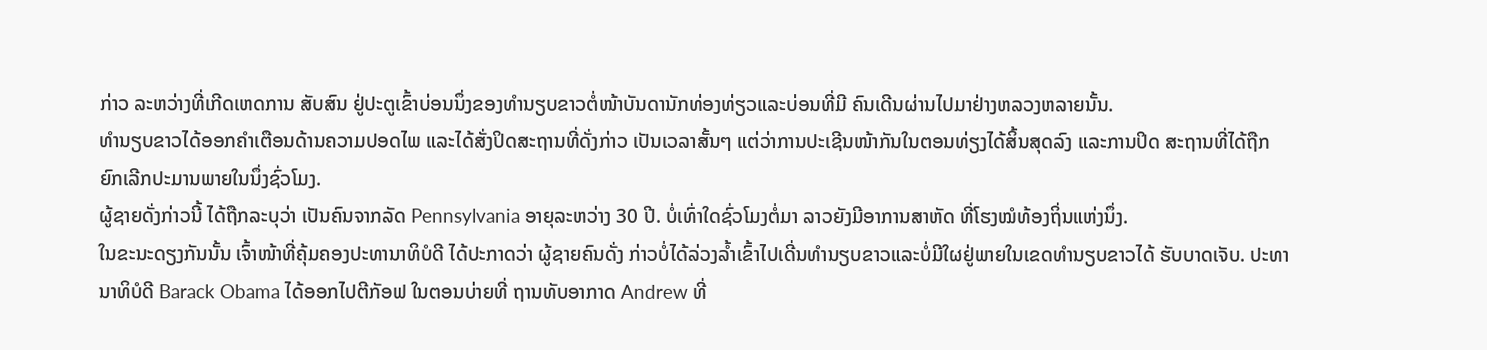ກ່າວ ລະຫວ່າງທີ່ເກີດເຫດການ ສັບສົນ ຢູ່ປະຕູເຂົ້າບ່ອນນຶ່ງຂອງທຳນຽບຂາວຕໍ່ໜ້າບັນດານັກທ່ອງທ່ຽວແລະບ່ອນທີ່ມີ ຄົນເດີນຜ່ານໄປມາຢ່າງຫລວງຫລາຍນັ້ນ.
ທຳນຽບຂາວໄດ້ອອກຄຳເຕືອນດ້ານຄວາມປອດໄພ ແລະໄດ້ສັ່ງປິດສະຖານທີ່ດັ່ງກ່າວ ເປັນເວລາສັ້ນໆ ແຕ່ວ່າການປະເຊີນໜ້າກັນໃນຕອນທ່ຽງໄດ້ສິ້ນສຸດລົງ ແລະການປິດ ສະຖານທີ່ໄດ້ຖືກຍົກເລີກປະມານພາຍໃນນຶ່ງຊົ່ວໂມງ.
ຜູ້ຊາຍດັ່ງກ່າວນີ້ ໄດ້ຖືກລະບຸວ່າ ເປັນຄົນຈາກລັດ Pennsylvania ອາຍຸລະຫວ່າງ 30 ປີ. ບໍ່ເທົ່າໃດຊົ່ວໂມງຕໍ່ມາ ລາວຍັງມີອາການສາຫັດ ທີ່ໂຮງໝໍທ້ອງຖິ່ນແຫ່ງນຶ່ງ.
ໃນຂະນະດຽງກັນນັ້ນ ເຈົ້າໜ້າທີ່ຄຸ້ມຄອງປະທານາທິບໍດີ ໄດ້ປະກາດວ່າ ຜູ້ຊາຍຄົນດັ່ງ ກ່າວບໍ່ໄດ້ລ່ວງລໍ້າເຂົ້າໄປເດີ່ນທຳນຽບຂາວແລະບໍ່ມີໃຜຢູ່ພາຍໃນເຂດທຳນຽບຂາວໄດ້ ຮັບບາດເຈັບ. ປະທານາທິບໍດີ Barack Obama ໄດ້ອອກໄປຕີກັອຟ ໃນຕອນບ່າຍທີ່ ຖານທັບອາກາດ Andrew ທີ່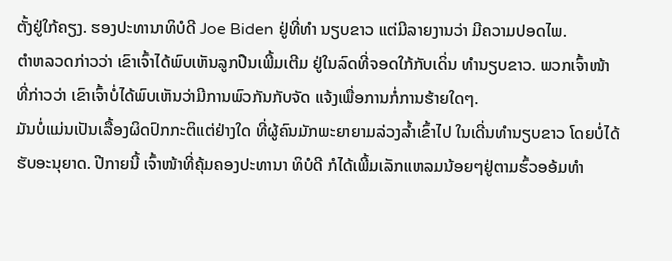ຕັ້ງຢູ່ໃກ້ຄຽງ. ຮອງປະທານາທິບໍດີ Joe Biden ຢູ່ທີ່ທຳ ນຽບຂາວ ແຕ່ມີລາຍງານວ່າ ມີຄວາມປອດໄພ.
ຕຳຫລວດກ່າວວ່າ ເຂົາເຈົ້າໄດ້ພົບເຫັນລູກປືນເພີ້ມເຕີມ ຢູ່ໃນລົດທີ່ຈອດໃກ້ກັບເດິ່ນ ທຳນຽບຂາວ. ພວກເຈົ້າໜ້າທີ່ກ່າວວ່າ ເຂົາເຈົ້າບໍ່ໄດ້ພົບເຫັນວ່າມີການພົວກັນກັບຈັດ ແຈ້ງເພື່ອການກໍ່ການຮ້າຍໃດໆ.
ມັນບໍ່ແມ່ນເປັນເລື້ອງຜິດປົກກະຕິແຕ່ຢ່າງໃດ ທີ່ຜູ້ຄົນມັກພະຍາຍາມລ່ວງລໍ້າເຂົ້າໄປ ໃນເດີ່ນທຳນຽບຂາວ ໂດຍບໍ່ໄດ້ຮັບອະນຸຍາດ. ປີກາຍນີ້ ເຈົ້າໜ້າທີ່ຄຸ້ມຄອງປະທານາ ທິບໍດີ ກໍໄດ້ເພີ້ມເລັກແຫລມນ້ອຍໆຢູ່ຕາມຮົ້ວອອ້ມທຳ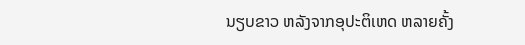ນຽບຂາວ ຫລັງຈາກອຸປະຕິເຫດ ຫລາຍຄັ້ງ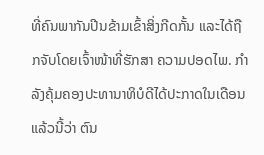ທີ່ຄົນພາກັນປີນຂ້າມເຂົ້າສິ່ງກີດກັ້ນ ແລະໄດ້ຖືກຈັບໂດຍເຈົ້າໜ້າທີ່ຮັກສາ ຄວາມປອດໄພ. ກຳລັງຄຸ້ມຄອງປະທານາທິບໍດີໄດ້ປະກາດໃນເດືອນແລ້ວນີ້ວ່າ ຕົນ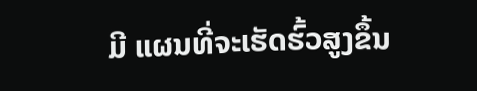ມີ ແຜນທີ່ຈະເຮັດຮົ້ວສູງຂຶ້ນ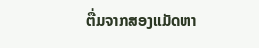ຕື່ມຈາກສອງແມັດຫາ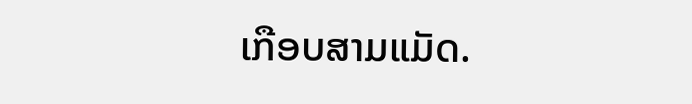ເກືອບສາມແມັດ.